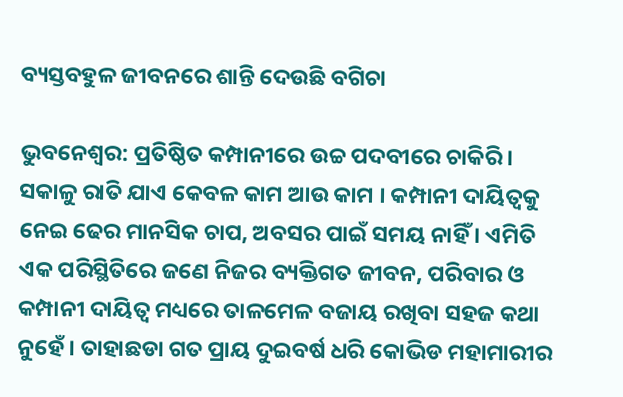ବ୍ୟସ୍ତବହୁଳ ଜୀବନରେ ଶାନ୍ତି ଦେଉଛି ବଗିଚା

ଭୁବନେଶ୍ୱର: ପ୍ରତିଷ୍ଠିତ କମ୍ପାନୀରେ ଉଚ୍ଚ ପଦବୀରେ ଚାକିରି । ସକାଳୁ ରାତି ଯାଏ କେବଳ କାମ ଆଉ କାମ । କମ୍ପାନୀ ଦାୟିତ୍ୱକୁ ନେଇ ଢେର ମାନସିକ ଚାପ, ଅବସର ପାଇଁ ସମୟ ନାହିଁ । ଏମିତି ଏକ ପରିସ୍ଥିତିରେ ଜଣେ ନିଜର ବ୍ୟକ୍ତିଗତ ଜୀବନ, ପରିବାର ଓ କମ୍ପାନୀ ଦାୟିତ୍ୱ ମଧ୍ୟରେ ତାଳମେଳ ବଜାୟ ରଖିବା ସହଜ କଥା ନୁହେଁ । ତାହାଛଡା ଗତ ପ୍ରାୟ ଦୁଇବର୍ଷ ଧରି କୋଭିଡ ମହାମାରୀର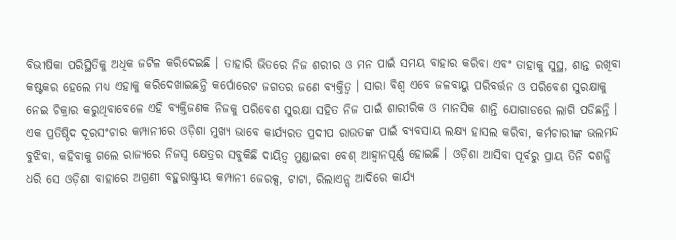ବିଭୀଷିକା ପରିସ୍ଥିତିକୁ ଅଧିକ ଜଟିଳ କରିଦେଇଛି । ତାହାରି ଭିତରେ ନିଜ ଶରୀର ଓ ମନ ପାଇଁ ସମୟ ବାହାର କରିବା ଏବଂ ତାହାକୁ ସୁସ୍ଥ, ଶାନ୍ତ ରଖିବା କଷ୍ଟକର ହେଲେ ମଧ୍ୟ ଏହାକୁ କରିଦେଖାଇଛନ୍ତି କର୍ପୋରେଟ ଜଗତର ଜଣେ ବ୍ୟକ୍ତିତ୍ୱ । ସାରା ବିଶ୍ୱ ଏବେ ଜଳବାୟୁ ପରିବର୍ତ୍ତନ ଓ ପରିବେଶ ସୁରକ୍ଷାକୁ ନେଇ ଚିକ୍ରାର କରୁଥିବାବେଳେ ଏହି ବ୍ୟକ୍ତିଜଣକ ନିଜକୁ ପରିବେଶ ସୁରକ୍ଷା ସହିତ ନିଜ ପାଇଁ ଶାରୀରିକ ଓ ମାନସିକ ଶାନ୍ତି ଯୋଗାଡରେ ଲାଗି ପଡିଛନ୍ତି ।
ଏକ ପ୍ରତିଷ୍ଠିଦ ଦୂରସଂଚାର କମ୍ପାନୀରେ ଓଡ଼ିଶା ମୁଖ୍ୟ ଭାବେ କାର୍ଯ୍ୟରତ ପ୍ରଦୀପ ରାଉତଙ୍କ ପାଇଁ ବ୍ୟବସାୟ ଲକ୍ଷ୍ୟ ହାସଲ କରିବା, କର୍ମଚାରୀଙ୍କ ଭଲମନ୍ଦ ବୁଝିବା, କହିବାକୁ ଗଲେ ରାଜ୍ୟରେ ନିଜସ୍ୱ କ୍ଷେତ୍ରର ସବୁକିଛି ଦାୟିତ୍ୱ ମୁଣ୍ଡାଇବା ବେଶ୍‌ ଆହ୍ୱାନପୂର୍ଣ୍ଣ ହୋଇଛି । ଓଡ଼ିଶା ଆସିବା ପୂର୍ବରୁ ପ୍ରାୟ ତିନି ଦଶନ୍ଧି ଧରି ସେ ଓଡ଼ିଶା ବାହାରେ ଅଗ୍ରଣୀ ବହୁରାଷ୍ଟ୍ରୀୟ କମ୍ପାନୀ ଜେରକ୍ସ, ଟାଟା, ରିଲାଏନ୍ସ ଆଦିରେ କାର୍ଯ୍ୟ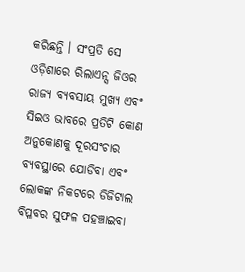କରିଛନ୍ତି । ସଂପ୍ରତି ସେ ଓଡ଼ିଶାରେ ରିଲାଏନ୍ସ ଜିଓର ରାଜ୍ୟ ବ୍ୟବସାୟ ମୁଖ୍ୟ ଏବଂ ସିଇଓ ଭାବରେ ପ୍ରତିଟି କୋଣ ଅନୁକୋଣକୁ ଦୂରସଂଚାର ବ୍ୟବସ୍ଥାରେ ଯୋଡିବା ଏବଂ ଲୋକଙ୍କ ନିକଟରେ ଡିଜିଟାଲ ବିପ୍ଳବର ସୁଫଳ ପହଞ୍ଚାଇବା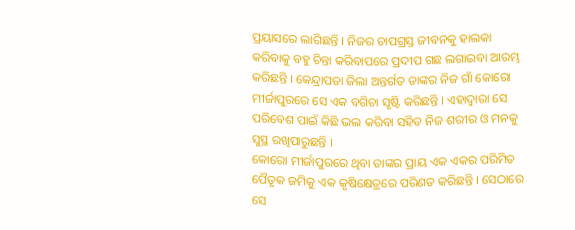ପ୍ରୟାସରେ ଲାଗିଛନ୍ତି । ନିଜର ଚାପଗ୍ରସ୍ତ ଜୀବନକୁ ହାଲକା କରିବାକୁ ବହୁ ଚିନ୍ତା କରିବାପରେ ପ୍ରଦୀପ ଗଛ ଲଗାଇବା ଆରମ୍ଭ କରିଛନ୍ତି । କେନ୍ଦ୍ରାପଡା ଜିଲା ଅନ୍ତର୍ଗତ ତାଙ୍କର ନିଜ ଗାଁ କୋରୋ ମୀର୍ଜାପୁରରେ ସେ ଏକ ବଗିଚା ସୃଷ୍ଟି କରିଛନ୍ତି । ଏହାଦ୍ୱାରା ସେ ପରିବେଶ ପାଇଁ କିଛି ଭଲ କରିବା ସହିତ ନିଜ ଶରୀର ଓ ମନକୁ ସୁସ୍ଥ ରଖିପାରୁଛନ୍ତି ।
କୋରୋ ମୀର୍ଜାପୁରରେ ଥିବା ତାଙ୍କର ପ୍ରାୟ ଏକ ଏକର ପରିମିତ ପୈତୃକ ଜମିକୁ ଏକ କୃଷିକ୍ଷେତ୍ରରେ ପରିଣତ କରିଛନ୍ତି । ସେଠାରେ ସେ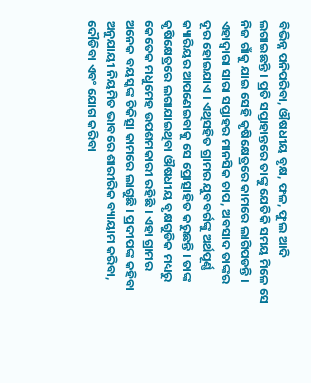ବିଭିନ୍ନ ପନିପରିବା, ଔଷଧୀୟ ବୃକ୍ଷ, ଫଳ, ଫୁଲ ଆଦି ଲଗାଇଛନ୍ତି । ପ୍ରତି ସପ୍ତାହାନ୍ତରେ ତାଙ୍କୁ ଯେତିକି ସମୟ ମିଳେ ସେ ନିଜ ଗାଁକୁ ଯାଇ ସେହି କୃଷିକ୍ଷେତ୍ରରେ କାମରେ ଲାଗିପଡନ୍ତି । ଏହାଦ୍ୱାରା ସାରା ସପ୍ତାହର ମାନସିକ ଚାପ, ଅବସାଦ ତାଙ୍କର ଦୂର ହୋଇଯାଏ । ଏଥିସହିତ ଗ୍ରାମର ଯୁବବର୍ଗଙ୍କୁ ଅର୍ଥପୂର୍ଣ୍ଣ କ୍ୟାରିୟର ଆପଣେଇବାକୁ ସେ ପ୍ରୋତ୍ସାହିତ କରୁଛନ୍ତି । ତାଙ୍କ କୃଷିକ୍ଷେତ୍ରରେ ଲଗାଯାଇଥିବା ଔଷଧୀୟ ବୃକ୍ଷଗୁଡିକ ମଧ୍ୟରୁ କେତେକ ମଧୁମେହ ଉପଶମକାରୀ ରହିଛି । ଏହା ଗ୍ରାମର ଅନେକ ବୟସ୍କଙ୍କ ଚିକିତ୍ସା କାମରେ ଲାଗୁଛି । ପ୍ରଦୀପଙ୍କ କହିବା ଅନୁଯାୟୀ ନିୟମିତ ଭାବରେ ଶାରୀରିକ ବ୍ୟାୟାମ କରିବା, ଦୌଡିବା ଏବଂ ଯୋଗ କରିବା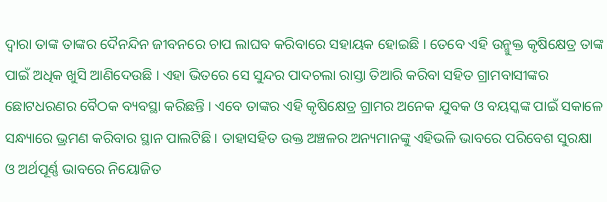ଦ୍ୱାରା ତାଙ୍କ ତାଙ୍କର ଦୈନନ୍ଦିନ ଜୀବନରେ ଚାପ ଲାଘବ କରିବାରେ ସହାୟକ ହୋଇଛି । ତେବେ ଏହି ଉନ୍ମୁକ୍ତ କୃଷିକ୍ଷେତ୍ର ତାଙ୍କ ପାଇଁ ଅଧିକ ଖୁସି ଆଣିଦେଉଛି । ଏହା ଭିତରେ ସେ ସୁନ୍ଦର ପାଦଚଲା ରାସ୍ତା ତିଆରି କରିବା ସହିତ ଗ୍ରାମବାସୀଙ୍କର ଛୋଟଧରଣର ବୈଠକ ବ୍ୟବସ୍ଥା କରିଛନ୍ତି । ଏବେ ତାଙ୍କର ଏହି କୃଷିକ୍ଷେତ୍ର ଗ୍ରାମର ଅନେକ ଯୁବକ ଓ ବୟସ୍କଙ୍କ ପାଇଁ ସକାଳେ ସନ୍ଧ୍ୟାରେ ଭ୍ରମଣ କରିବାର ସ୍ଥାନ ପାଲଟିଛି । ତାହାସହିତ ଉକ୍ତ ଅଞ୍ଚଳର ଅନ୍ୟମାନଙ୍କୁ ଏହିଭଳି ଭାବରେ ପରିବେଶ ସୁରକ୍ଷା ଓ ଅର୍ଥପୂର୍ଣ୍ଣ ଭାବରେ ନିୟୋଜିତ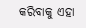କରିବାକୁ ଏହା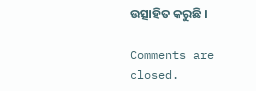ଉତ୍ସାହିତ କରୁଛି ।

Comments are closed.